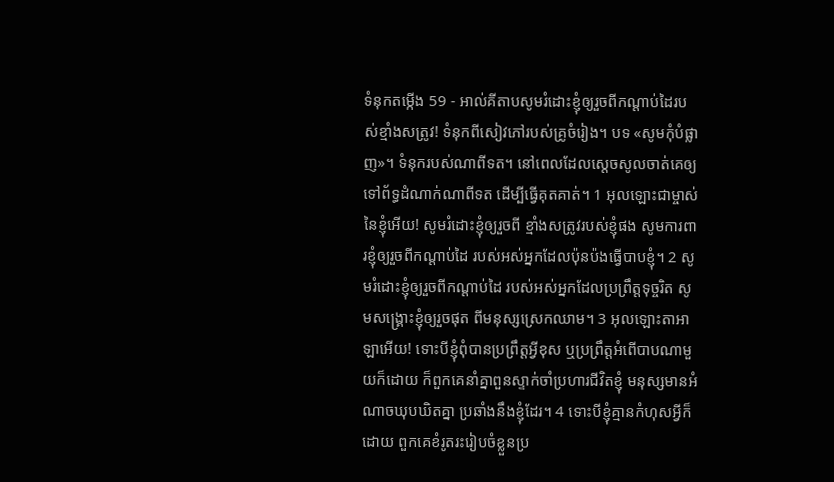ទំនុកតម្កើង 59 - អាល់គីតាបសូមរំដោះខ្ញុំឲ្យរួចពីកណ្ដាប់ដៃរបស់ខ្មាំងសត្រូវ! ទំនុកពីសៀវភៅរបស់គ្រូចំរៀង។ បទ «សូមកុំបំផ្លាញ»។ ទំនុករបស់ណាពីទត។ នៅពេលដែលស្តេចសូលចាត់គេឲ្យទៅព័ទ្ធដំណាក់ណាពីទត ដើម្បីធ្វើគុតគាត់។ 1 អុលឡោះជាម្ចាស់នៃខ្ញុំអើយ! សូមរំដោះខ្ញុំឲ្យរួចពី ខ្មាំងសត្រូវរបស់ខ្ញុំផង សូមការពារខ្ញុំឲ្យរួចពីកណ្ដាប់ដៃ របស់អស់អ្នកដែលប៉ុនប៉ងធ្វើបាបខ្ញុំ។ 2 សូមរំដោះខ្ញុំឲ្យរួចពីកណ្ដាប់ដៃ របស់អស់អ្នកដែលប្រព្រឹត្តទុច្ចរិត សូមសង្គ្រោះខ្ញុំឲ្យរួចផុត ពីមនុស្សស្រេកឈាម។ 3 អុលឡោះតាអាឡាអើយ! ទោះបីខ្ញុំពុំបានប្រព្រឹត្តអ្វីខុស ឬប្រព្រឹត្តអំពើបាបណាមួយក៏ដោយ ក៏ពួកគេនាំគ្នាពួនស្ទាក់ចាំប្រហារជីវិតខ្ញុំ មនុស្សមានអំណាចឃុបឃិតគ្នា ប្រឆាំងនឹងខ្ញុំដែរ។ 4 ទោះបីខ្ញុំគ្មានកំហុសអ្វីក៏ដោយ ពួកគេខំរូតរះរៀបចំខ្លួនប្រ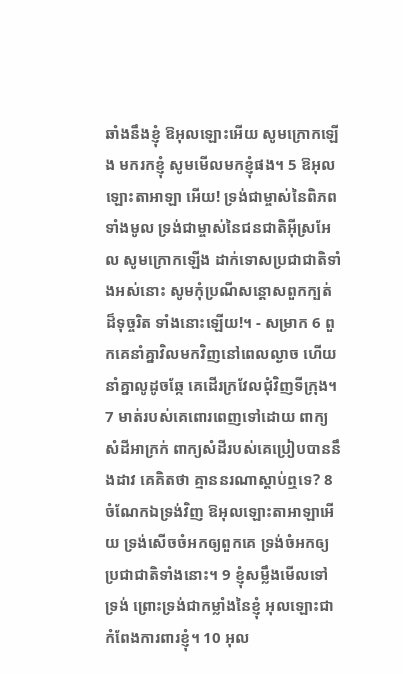ឆាំងនឹងខ្ញុំ ឱអុលឡោះអើយ សូមក្រោកឡើង មករកខ្ញុំ សូមមើលមកខ្ញុំផង។ 5 ឱអុលឡោះតាអាឡា អើយ! ទ្រង់ជាម្ចាស់នៃពិភពទាំងមូល ទ្រង់ជាម្ចាស់នៃជនជាតិអ៊ីស្រអែល សូមក្រោកឡើង ដាក់ទោសប្រជាជាតិទាំងអស់នោះ សូមកុំប្រណីសន្ដោសពួកក្បត់ដ៏ទុច្ចរិត ទាំងនោះឡើយ!។ - សម្រាក 6 ពួកគេនាំគ្នាវិលមកវិញនៅពេលល្ងាច ហើយនាំគ្នាលូដូចឆ្កែ គេដើរក្រវែលជុំវិញទីក្រុង។ 7 មាត់របស់គេពោរពេញទៅដោយ ពាក្យសំដីអាក្រក់ ពាក្យសំដីរបស់គេប្រៀបបាននឹងដាវ គេគិតថា គ្មាននរណាស្ដាប់ឮទេ? 8 ចំណែកឯទ្រង់វិញ ឱអុលឡោះតាអាឡាអើយ ទ្រង់សើចចំអកឲ្យពួកគេ ទ្រង់ចំអកឲ្យប្រជាជាតិទាំងនោះ។ 9 ខ្ញុំសម្លឹងមើលទៅទ្រង់ ព្រោះទ្រង់ជាកម្លាំងនៃខ្ញុំ អុលឡោះជាកំពែងការពារខ្ញុំ។ 10 អុល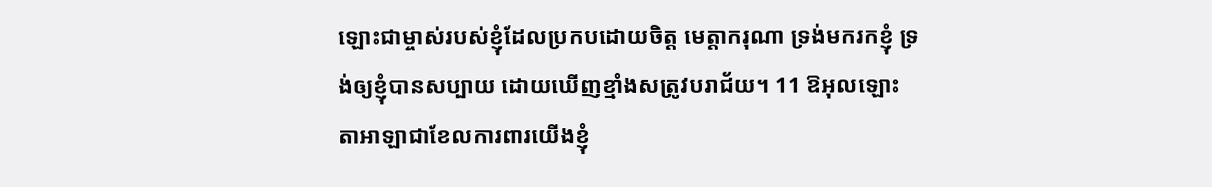ឡោះជាម្ចាស់របស់ខ្ញុំដែលប្រកបដោយចិត្ត មេត្តាករុណា ទ្រង់មករកខ្ញុំ ទ្រង់ឲ្យខ្ញុំបានសប្បាយ ដោយឃើញខ្មាំងសត្រូវបរាជ័យ។ 11 ឱអុលឡោះតាអាឡាជាខែលការពារយើងខ្ញុំ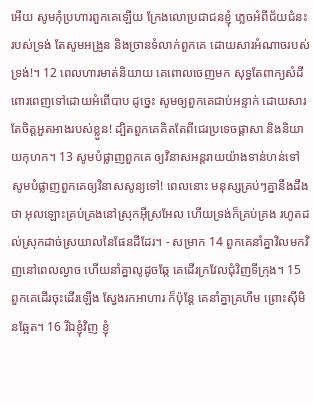អើយ សូមកុំប្រហារពួកគេឡើយ ក្រែងលោប្រជាជនខ្ញុំ ភ្លេចអំពីជ័យជំនះរបស់ទ្រង់ តែសូមអង្រួន និងច្រានទំលាក់ពួកគេ ដោយសារអំណាចរបស់ទ្រង់!។ 12 ពេលហារមាត់និយាយ គេពោលចេញមក សុទ្ធតែពាក្យសំដី ពោរពេញទៅដោយអំពើបាប ដូច្នេះ សូមឲ្យពួកគេជាប់អន្ទាក់ ដោយសារតែចិត្តអួតអាងរបស់ខ្លួន! ដ្បិតពួកគេគិតតែពីជេរប្រទេចផ្ដាសា និងនិយាយកុហក។ 13 សូមបំផ្លាញពួកគេ ឲ្យវិនាសអន្តរាយយ៉ាងទាន់ហន់ទៅ សូមបំផ្លាញពួកគេឲ្យវិនាសសូន្យទៅ! ពេលនោះ មនុស្សគ្រប់ៗគ្នានឹងដឹងថា អុលឡោះគ្រប់គ្រងនៅស្រុកអ៊ីស្រអែល ហើយទ្រង់ក៏គ្រប់គ្រង រហូតដល់ស្រុកដាច់ស្រយាលនៃផែនដីដែរ។ - សម្រាក 14 ពួកគេនាំគ្នាវិលមកវិញនៅពេលល្ងាច ហើយនាំគ្នាលូដូចឆ្កែ គេដើរក្រវែលជុំវិញទីក្រុង។ 15 ពួកគេដើរចុះដើរឡើង ស្វែងរកអាហារ ក៏ប៉ុន្តែ គេនាំគ្នាគ្រហឹម ព្រោះស៊ីមិនឆ្អែត។ 16 រីឯខ្ញុំវិញ ខ្ញុំ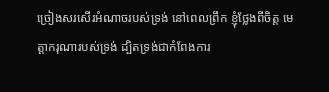ច្រៀងសរសើរអំណាចរបស់ទ្រង់ នៅពេលព្រឹក ខ្ញុំថ្លែងពីចិត្ត មេត្តាករុណារបស់ទ្រង់ ដ្បិតទ្រង់ជាកំពែងការ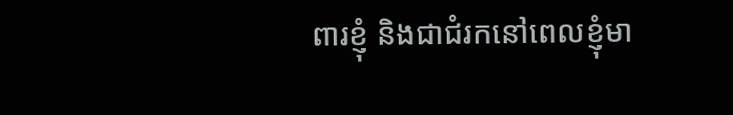ពារខ្ញុំ និងជាជំរកនៅពេលខ្ញុំមា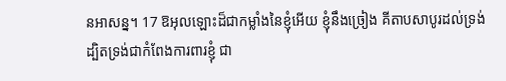នអាសន្ន។ 17 ឱអុលឡោះដ៏ជាកម្លាំងនៃខ្ញុំអើយ ខ្ញុំនឹងច្រៀង គីតាបសាបូរដល់ទ្រង់ ដ្បិតទ្រង់ជាកំពែងការពារខ្ញុំ ជា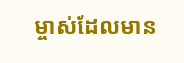ម្ចាស់ដែលមាន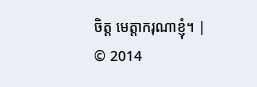ចិត្ត មេត្តាករុណាខ្ញុំ។ |
© 2014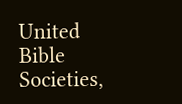United Bible Societies,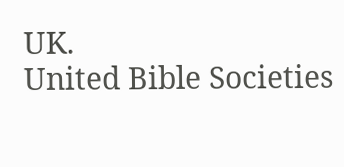UK.
United Bible Societies